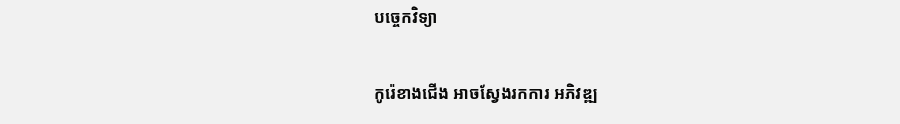បច្ចេកវិទ្យា

កូរ៉េខាងជើង អាចស្វែងរកការ អភិវឌ្ឍ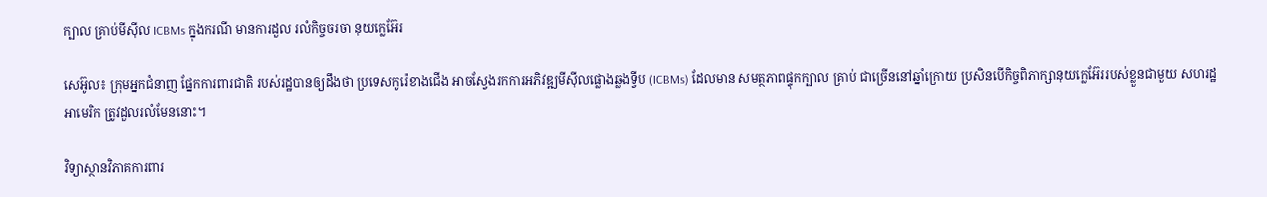ក្បាល គ្រាប់មីស៊ីល ICBMs ក្នុងករណី មានការដួល រលំកិច្ចចរចា នុយក្លេអ៊ែរ

សេអ៊ូល៖ ក្រុមអ្នកជំនាញ ផ្នែកការពារជាតិ របស់រដ្ឋបានឲ្យដឹងថា ប្រទេសកូរ៉េខាងជើង អាចស្វែងរកការអភិវឌ្ឍមីស៊ីលផ្លោងឆ្លងទ្វីប (ICBMs) ដែលមាន សមត្ថភាពផ្ទុកក្បាល គ្រាប់ ជាច្រើននៅឆ្នាំក្រោយ ប្រសិនបើកិច្ចពិភាក្សានុយក្លេអ៊ែររបស់ខ្លួនជាមួយ សហរដ្ឋអាមេរិក ត្រូវដួលរលំមែននោះ។

វិទ្យាស្ថានវិភាគការពារ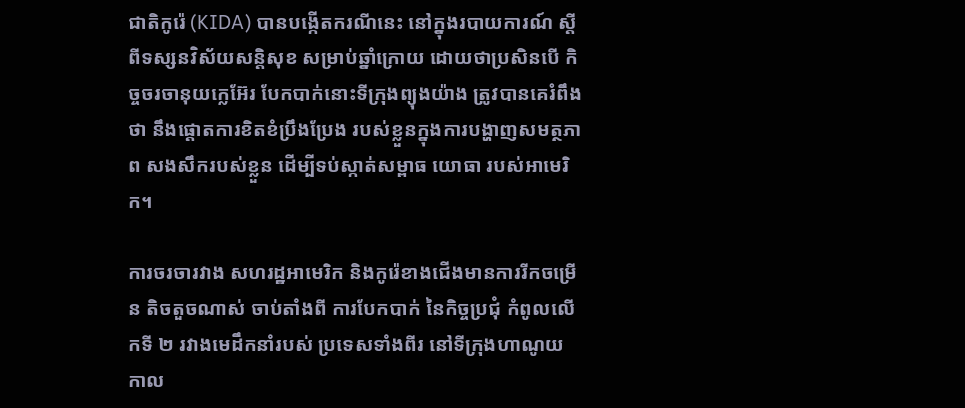ជាតិកូរ៉េ (KIDA) បានបង្កើតករណីនេះ នៅក្នុងរបាយការណ៍ ស្តីពីទស្សនវិស័យសន្តិសុខ សម្រាប់ឆ្នាំក្រោយ ដោយថាប្រសិនបើ កិច្ចចរចានុយក្លេអ៊ែរ បែកបាក់នោះទីក្រុងព្យុងយ៉ាង ត្រូវបានគេរំពឹងថា នឹងផ្តោតការខិតខំប្រឹងប្រែង របស់ខ្លួនក្នុងការបង្ហាញសមត្ថភាព សងសឹករបស់ខ្លួន ដើម្បីទប់ស្កាត់សម្ពាធ យោធា របស់អាមេរិក។

ការចរចារវាង សហរដ្ឋអាមេរិក និងកូរ៉េខាងជើងមានការរីកចម្រើន តិចតួចណាស់ ចាប់តាំងពី ការបែកបាក់ នៃកិច្ចប្រជុំ កំពូលលើកទី ២ រវាងមេដឹកនាំរបស់ ប្រទេសទាំងពីរ នៅទីក្រុងហាណូយ កាល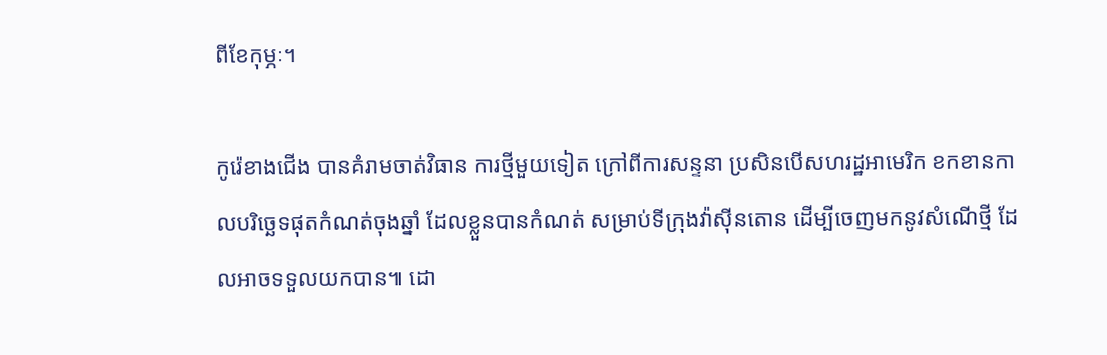ពីខែកុម្ភៈ។

កូរ៉េខាងជើង បានគំរាមចាត់វិធាន ការថ្មីមួយទៀត ក្រៅពីការសន្ទនា ប្រសិនបើសហរដ្ឋអាមេរិក ខកខានកាលបរិច្ឆេទផុតកំណត់ចុងឆ្នាំ ដែលខ្លួនបានកំណត់ សម្រាប់ទីក្រុងវ៉ាស៊ីនតោន ដើម្បីចេញមកនូវសំណើថ្មី ដែលអាចទទួលយកបាន៕ ដោ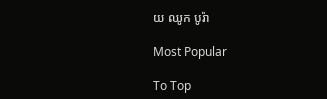យ ឈូក បូរ៉ា

Most Popular

To Top